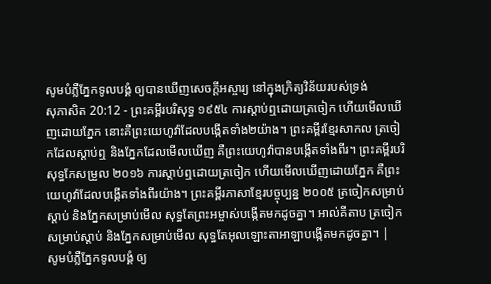សូមបំភ្លឺភ្នែកទូលបង្គំ ឲ្យបានឃើញសេចក្ដីអស្ចារ្យ នៅក្នុងក្រិត្យវិន័យរបស់ទ្រង់
សុភាសិត 20:12 - ព្រះគម្ពីរបរិសុទ្ធ ១៩៥៤ ការស្តាប់ឮដោយត្រចៀក ហើយមើលឃើញដោយភ្នែក នោះគឺព្រះយេហូវ៉ាដែលបង្កើតទាំង២យ៉ាង។ ព្រះគម្ពីរខ្មែរសាកល ត្រចៀកដែលស្ដាប់ឮ និងភ្នែកដែលមើលឃើញ គឺព្រះយេហូវ៉ាបានបង្កើតទាំងពីរ។ ព្រះគម្ពីរបរិសុទ្ធកែសម្រួល ២០១៦ ការស្តាប់ឮដោយត្រចៀក ហើយមើលឃើញដោយភ្នែក គឺព្រះយេហូវ៉ាដែលបង្កើតទាំងពីរយ៉ាង។ ព្រះគម្ពីរភាសាខ្មែរបច្ចុប្បន្ន ២០០៥ ត្រចៀកសម្រាប់ស្ដាប់ និងភ្នែកសម្រាប់មើល សុទ្ធតែព្រះអម្ចាស់បង្កើតមកដូចគ្នា។ អាល់គីតាប ត្រចៀកសម្រាប់ស្ដាប់ និងភ្នែកសម្រាប់មើល សុទ្ធតែអុលឡោះតាអាឡាបង្កើតមកដូចគ្នា។ |
សូមបំភ្លឺភ្នែកទូលបង្គំ ឲ្យ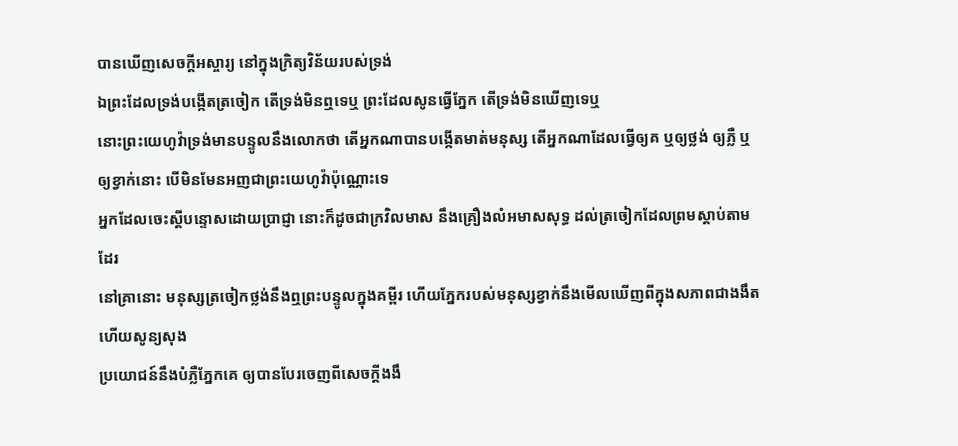បានឃើញសេចក្ដីអស្ចារ្យ នៅក្នុងក្រិត្យវិន័យរបស់ទ្រង់
ឯព្រះដែលទ្រង់បង្កើតត្រចៀក តើទ្រង់មិនឮទេឬ ព្រះដែលសូនធ្វើភ្នែក តើទ្រង់មិនឃើញទេឬ
នោះព្រះយេហូវ៉ាទ្រង់មានបន្ទូលនឹងលោកថា តើអ្នកណាបានបង្កើតមាត់មនុស្ស តើអ្នកណាដែលធ្វើឲ្យគ ឬឲ្យថ្លង់ ឲ្យភ្លឺ ឬឲ្យខ្វាក់នោះ បើមិនមែនអញជាព្រះយេហូវ៉ាប៉ុណ្ណោះទេ
អ្នកដែលចេះស្តីបន្ទោសដោយប្រាជ្ញា នោះក៏ដូចជាក្រវិលមាស នឹងគ្រឿងលំអមាសសុទ្ធ ដល់ត្រចៀកដែលព្រមស្តាប់តាមដែរ
នៅគ្រានោះ មនុស្សត្រចៀកថ្លង់នឹងឮព្រះបន្ទូលក្នុងគម្ពីរ ហើយភ្នែករបស់មនុស្សខ្វាក់នឹងមើលឃើញពីក្នុងសភាពជាងងឹត ហើយសូន្យសុង
ប្រយោជន៍នឹងបំភ្លឺភ្នែកគេ ឲ្យបានបែរចេញពីសេចក្ដីងងឹ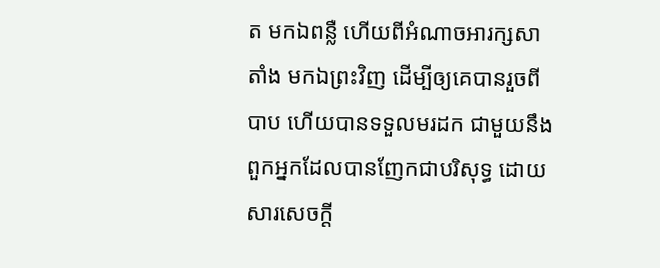ត មកឯពន្លឺ ហើយពីអំណាចអារក្សសាតាំង មកឯព្រះវិញ ដើម្បីឲ្យគេបានរួចពីបាប ហើយបានទទួលមរដក ជាមួយនឹងពួកអ្នកដែលបានញែកជាបរិសុទ្ធ ដោយសារសេចក្ដី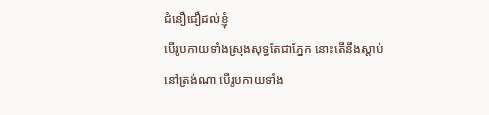ជំនឿជឿដល់ខ្ញុំ
បើរូបកាយទាំងស្រុងសុទ្ធតែជាភ្នែក នោះតើនឹងស្តាប់នៅត្រង់ណា បើរូបកាយទាំង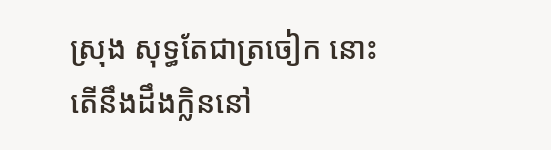ស្រុង សុទ្ធតែជាត្រចៀក នោះតើនឹងដឹងក្លិននៅ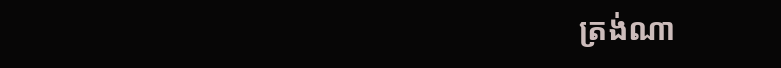ត្រង់ណា